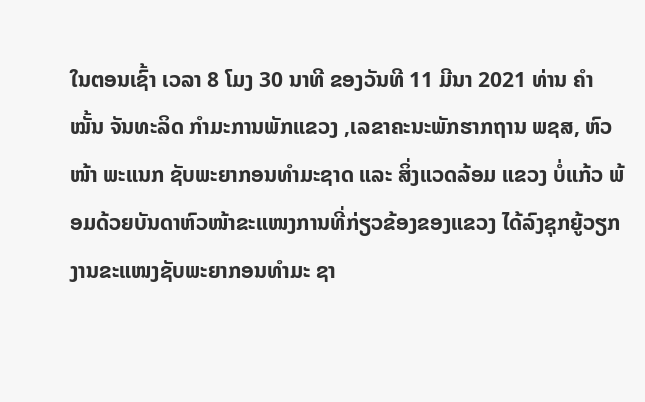ໃນຕອນເຊົ້າ ເວລາ 8 ໂມງ 30 ນາທີ ຂອງວັນທີ 11 ມີນາ 2021 ທ່ານ ຄໍາໝັ້ນ ຈັນທະລິດ ກຳມະການພັກແຂວງ ,ເລຂາຄະນະພັກຮາກຖານ ພຊສ, ຫົວໜ້າ ພະແນກ ຊັບພະຍາກອນທຳມະຊາດ ແລະ ສິ່ງແວດລ້ອມ ແຂວງ ບໍ່ແກ້ວ ພ້ອມດ້ວຍບັນດາຫົວໜ້າຂະແໜງການທີ່ກ່ຽວຂ້ອງຂອງແຂວງ ໄດ້ລົງຊຸກຍູ້ວຽກງານຂະແໜງຊັບພະຍາກອນທຳມະ ຊາ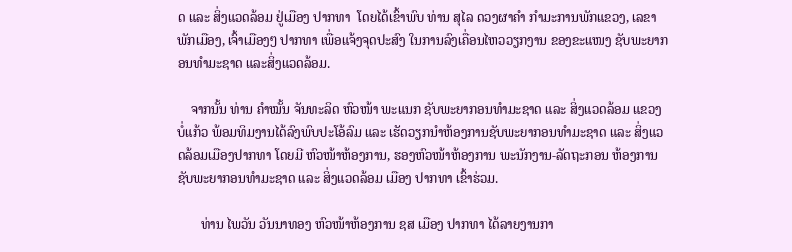ດ ແລະ ສິ່ງແວດລ້ອມ ຢູ່ເມືອງ ປາກທາ  ໂດຍໄດ້ເຂົ້າພົບ ທ່ານ ສຸໄລ ດວງຜາຄໍາ ກຳມະການພັກແຂວງ, ເລຂາພັກເມືອງ, ເຈົ້າເມືອງໆ ປາກທາ ເພື່ອແຈ້ງຈຸດປະສົງ ໃນການລົງເຄື່ອນໄຫວວຽກງານ ຂອງຂະແໜງ ຊັບພະຍາກອນທໍາມະຊາດ ແລະສິ່ງແວດລ້ອມ.

    ຈາກນັ້ນ ທ່ານ ຄຳໝັ້ນ ຈັນທະລິດ ຫົວໜ້າ ພະແນກ ຊັບພະຍາກອນທຳມະຊາດ ແລະ ສິ່ງແວດລ້ອມ ແຂວງບໍ່ແກ້ວ ພ້ອມທິມງານໄດ້ລົງພົບປະໂອ້ລົມ ແລະ ເຮັດວຽກນຳຫ້ອງການຊັບພະຍາກອນທຳມະຊາດ ແລະ ສິ່ງແວດລ້ອມເມືອງປາກທາ ໂດຍມີ ຫົວໜ້າຫ້ອງການ, ຮອງຫົວໜ້າຫ້ອງການ ພະນັກງານ-ລັດຖະກອນ ຫ້ອງການ ຊັບພະຍາກອນທຳມະຊາດ ແລະ ສິ່ງແວດລ້ອມ ເມືອງ ປາກທາ ເຂົ້າຮ່ວມ.

       ທ່ານ ໄພວັນ ວັນນາທອງ ຫົວໜ້າຫ້ອງການ ຊສ ເມືອງ ປາກທາ ໄດ້ລາຍງານກາ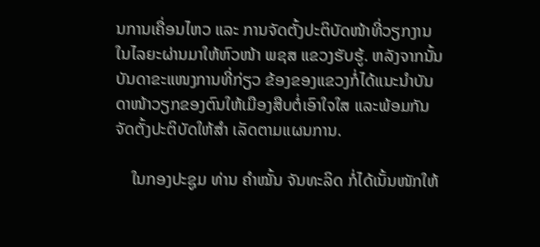ນການເຄື່ອນໄຫວ ແລະ ການຈັດຕັ້ງປະຕິບັດໜ້າທີ່ວຽກງານໃນໄລຍະຜ່ານມາໃຫ້ຫົວໜ້າ ພຊສ ແຂວງຮັບຮູ້. ຫລັງຈາກນັ້ນບັນດາຂະແໜງການທີ່ກ່ຽວ ຂ້ອງຂອງແຂວງກໍ່ໄດ້ແນະນຳບັນດາໜ້າວຽກຂອງຕົນໃຫ້ເມືອງສືບຕໍ່ເອົາໃຈໃສ ແລະພ້ອມກັນຈັດຕັ້ງປະຕິບັດໃຫ້ສຳ ເລັດຕາມແຜນການ.

    ໃນກອງປະຊູມ ທ່ານ ຄໍາໝັ້ນ ຈັນທະລິດ ກໍ່ໄດ້ເນັ້ນໜັກໃຫ້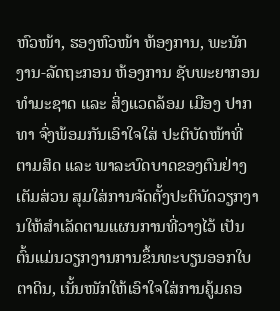ຫົວໜ້າ, ຮອງຫົວໜ້າ ຫ້ອງການ, ພະນັກງານ-ລັດຖະກອນ ຫ້ອງການ ຊັບພະຍາກອນທຳມະຊາດ ແລະ ສິ່ງແວດລ້ອມ ເມືອງ ປາກທາ ຈົ່ງພ້ອມກັນເອົາໃຈໃສ່ ປະຕິບັດໜ້າທີ່ ຕາມສິດ ແລະ ພາລະບົດບາດຂອງຕົນຢ່າງເຕັມສ່ວນ ສຸມໃສ່ການຈັດຕັ້ງປະຕິບັດວຽກງານໃຫ້ສຳເລັດຕາມແຜນການທີ່ວາງໄວ້ ເປັນຕົ້ນແມ່ນວຽກງານການຂຶ້ນທະບຽນອອກໃບຕາດິນ, ເນັ້ນໜັກໃຫ້ເອົາໃຈໃສ່ການຄູ້ມຄອ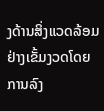ງດ້ານສິ່ງແວດລ້ອມຢ່າງເຂັ້ມງວດໂດຍການລົງ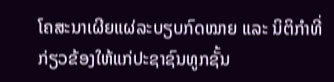ໂຄສະນາເຜີຍແຜ່ລະບຽບກົດໝາຍ ແລະ ນິຕິກຳທີ່ກ່ຽວຂ້ອງໃຫ້ແກ່ປະຊາຊົນທູກຊັ້ນ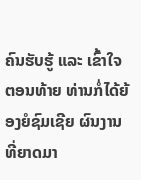ຄົນຮັບຮູ້ ແລະ ເຂົ້າໃຈ ຕອນທ້າຍ ທ່ານກໍ່ໄດ້ຍ້ອງຍໍຊົມເຊີຍ ຜົນງານທີ່ຍາດມາ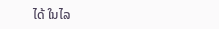ໄດ້ ໃນໄລ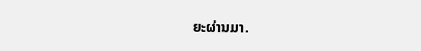ຍະຜ່ານມາ.